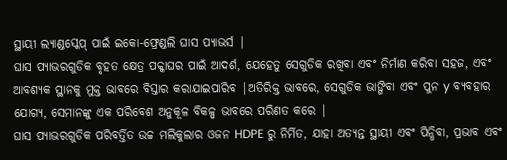ସ୍ଥାୟୀ ଲ୍ୟାଣ୍ଡସ୍କେପ୍ ପାଇଁ ଇକୋ-ଫ୍ରେଣ୍ଡଲି ଘାସ ପ୍ୟାଭର୍ସ |
ଘାସ ପ୍ୟାଭରଗୁଡିକ ବୃହତ କ୍ଷେତ୍ର ପକ୍କାଘର ପାଇଁ ଆଦର୍ଶ, ଯେହେତୁ ସେଗୁଡିକ ରଖିବା ଏବଂ ନିର୍ମାଣ କରିବା ସହଜ, ଏବଂ ଆବଶ୍ୟକ ସ୍ଥାନକୁ ମୁକ୍ତ ଭାବରେ ବିସ୍ତାର କରାଯାଇପାରିବ |ଅତିରିକ୍ତ ଭାବରେ, ସେଗୁଡିକ ଭାଙ୍ଗିବା ଏବଂ ପୁନ y ବ୍ୟବହାର ଯୋଗ୍ୟ, ସେମାନଙ୍କୁ ଏକ ପରିବେଶ ଅନୁକୂଳ ବିକଳ୍ପ ଭାବରେ ପରିଣତ କରେ |
ଘାସ ପ୍ୟାଭରଗୁଡିକ ପରିବର୍ତ୍ତିତ ଉଚ୍ଚ ମଲିକୁଲାର ଓଜନ HDPE ରୁ ନିର୍ମିତ, ଯାହା ଅତ୍ୟନ୍ତ ସ୍ଥାୟୀ ଏବଂ ପିନ୍ଧିବା, ପ୍ରଭାବ ଏବଂ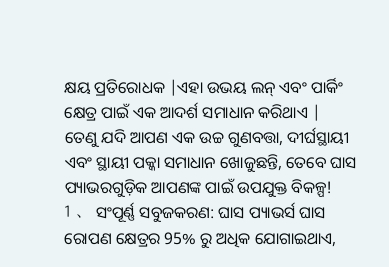କ୍ଷୟ ପ୍ରତିରୋଧକ |ଏହା ଉଭୟ ଲନ୍ ଏବଂ ପାର୍କିଂ କ୍ଷେତ୍ର ପାଇଁ ଏକ ଆଦର୍ଶ ସମାଧାନ କରିଥାଏ |
ତେଣୁ ଯଦି ଆପଣ ଏକ ଉଚ୍ଚ ଗୁଣବତ୍ତା, ଦୀର୍ଘସ୍ଥାୟୀ ଏବଂ ସ୍ଥାୟୀ ପକ୍କା ସମାଧାନ ଖୋଜୁଛନ୍ତି, ତେବେ ଘାସ ପ୍ୟାଭରଗୁଡ଼ିକ ଆପଣଙ୍କ ପାଇଁ ଉପଯୁକ୍ତ ବିକଳ୍ପ!
1 、 ସଂପୂର୍ଣ୍ଣ ସବୁଜକରଣ: ଘାସ ପ୍ୟାଭର୍ସ ଘାସ ରୋପଣ କ୍ଷେତ୍ରର 95% ରୁ ଅଧିକ ଯୋଗାଇଥାଏ,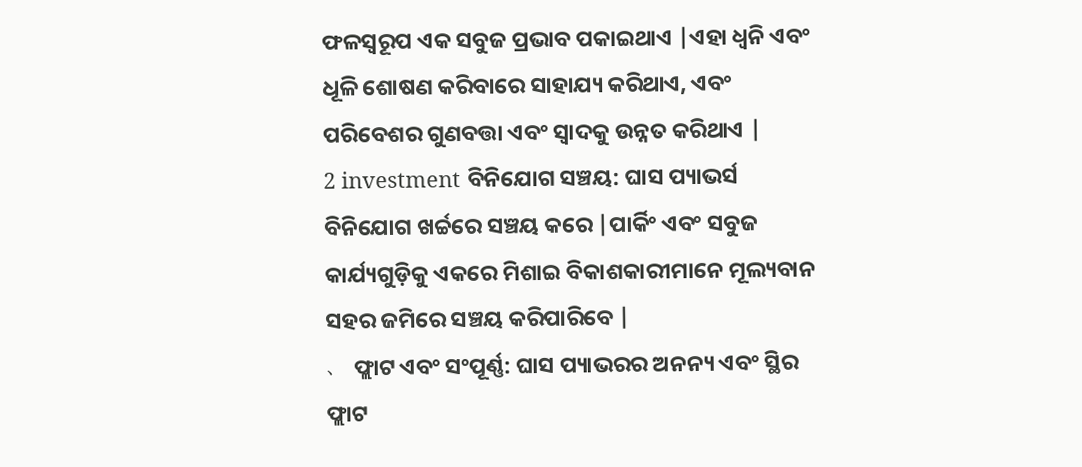ଫଳସ୍ୱରୂପ ଏକ ସବୁଜ ପ୍ରଭାବ ପକାଇଥାଏ |ଏହା ଧ୍ୱନି ଏବଂ ଧୂଳି ଶୋଷଣ କରିବାରେ ସାହାଯ୍ୟ କରିଥାଏ, ଏବଂ ପରିବେଶର ଗୁଣବତ୍ତା ଏବଂ ସ୍ୱାଦକୁ ଉନ୍ନତ କରିଥାଏ |
2 investment ବିନିଯୋଗ ସଞ୍ଚୟ: ଘାସ ପ୍ୟାଭର୍ସ ବିନିଯୋଗ ଖର୍ଚ୍ଚରେ ସଞ୍ଚୟ କରେ |ପାର୍କିଂ ଏବଂ ସବୁଜ କାର୍ଯ୍ୟଗୁଡ଼ିକୁ ଏକରେ ମିଶାଇ ବିକାଶକାରୀମାନେ ମୂଲ୍ୟବାନ ସହର ଜମିରେ ସଞ୍ଚୟ କରିପାରିବେ |
、 ଫ୍ଲାଟ ଏବଂ ସଂପୂର୍ଣ୍ଣ: ଘାସ ପ୍ୟାଭରର ଅନନ୍ୟ ଏବଂ ସ୍ଥିର ଫ୍ଲାଟ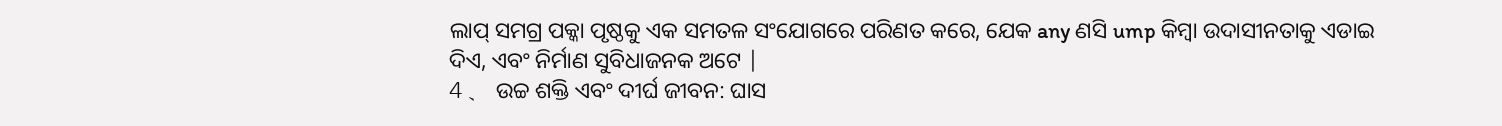ଲାପ୍ ସମଗ୍ର ପକ୍କା ପୃଷ୍ଠକୁ ଏକ ସମତଳ ସଂଯୋଗରେ ପରିଣତ କରେ, ଯେକ any ଣସି ump କିମ୍ବା ଉଦାସୀନତାକୁ ଏଡାଇ ଦିଏ, ଏବଂ ନିର୍ମାଣ ସୁବିଧାଜନକ ଅଟେ |
4 、 ଉଚ୍ଚ ଶକ୍ତି ଏବଂ ଦୀର୍ଘ ଜୀବନ: ଘାସ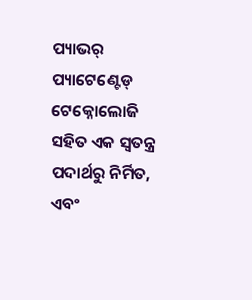ପ୍ୟାଭର୍ ପ୍ୟାଟେଣ୍ଟେଡ୍ ଟେକ୍ନୋଲୋଜି ସହିତ ଏକ ସ୍ୱତନ୍ତ୍ର ପଦାର୍ଥରୁ ନିର୍ମିତ, ଏବଂ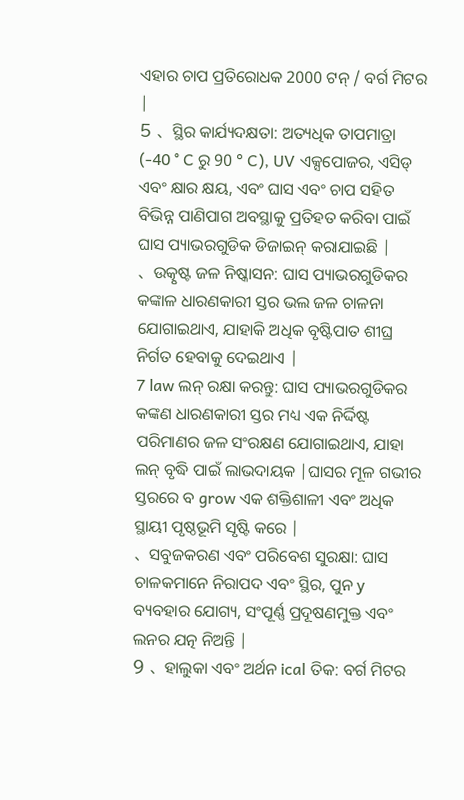ଏହାର ଚାପ ପ୍ରତିରୋଧକ 2000 ଟନ୍ / ବର୍ଗ ମିଟର |
5 、 ସ୍ଥିର କାର୍ଯ୍ୟଦକ୍ଷତା: ଅତ୍ୟଧିକ ତାପମାତ୍ରା (-40 ° C ରୁ 90 ° C), UV ଏକ୍ସପୋଜର, ଏସିଡ୍ ଏବଂ କ୍ଷାର କ୍ଷୟ, ଏବଂ ଘାସ ଏବଂ ଚାପ ସହିତ ବିଭିନ୍ନ ପାଣିପାଗ ଅବସ୍ଥାକୁ ପ୍ରତିହତ କରିବା ପାଇଁ ଘାସ ପ୍ୟାଭରଗୁଡିକ ଡିଜାଇନ୍ କରାଯାଇଛି |
、 ଉତ୍କୃଷ୍ଟ ଜଳ ନିଷ୍କାସନ: ଘାସ ପ୍ୟାଭରଗୁଡିକର କଙ୍କାଳ ଧାରଣକାରୀ ସ୍ତର ଭଲ ଜଳ ଚାଳନା ଯୋଗାଇଥାଏ, ଯାହାକି ଅଧିକ ବୃଷ୍ଟିପାତ ଶୀଘ୍ର ନିର୍ଗତ ହେବାକୁ ଦେଇଥାଏ |
7 law ଲନ୍ ରକ୍ଷା କରନ୍ତୁ: ଘାସ ପ୍ୟାଭରଗୁଡିକର କଙ୍କଣ ଧାରଣକାରୀ ସ୍ତର ମଧ୍ୟ ଏକ ନିର୍ଦ୍ଦିଷ୍ଟ ପରିମାଣର ଜଳ ସଂରକ୍ଷଣ ଯୋଗାଇଥାଏ, ଯାହା ଲନ୍ ବୃଦ୍ଧି ପାଇଁ ଲାଭଦାୟକ |ଘାସର ମୂଳ ଗଭୀର ସ୍ତରରେ ବ grow ଏକ ଶକ୍ତିଶାଳୀ ଏବଂ ଅଧିକ ସ୍ଥାୟୀ ପୃଷ୍ଠଭୂମି ସୃଷ୍ଟି କରେ |
、 ସବୁଜକରଣ ଏବଂ ପରିବେଶ ସୁରକ୍ଷା: ଘାସ ଚାଳକମାନେ ନିରାପଦ ଏବଂ ସ୍ଥିର, ପୁନ y ବ୍ୟବହାର ଯୋଗ୍ୟ, ସଂପୂର୍ଣ୍ଣ ପ୍ରଦୂଷଣମୁକ୍ତ ଏବଂ ଲନର ଯତ୍ନ ନିଅନ୍ତି |
9 、 ହାଲୁକା ଏବଂ ଅର୍ଥନ ical ତିକ: ବର୍ଗ ମିଟର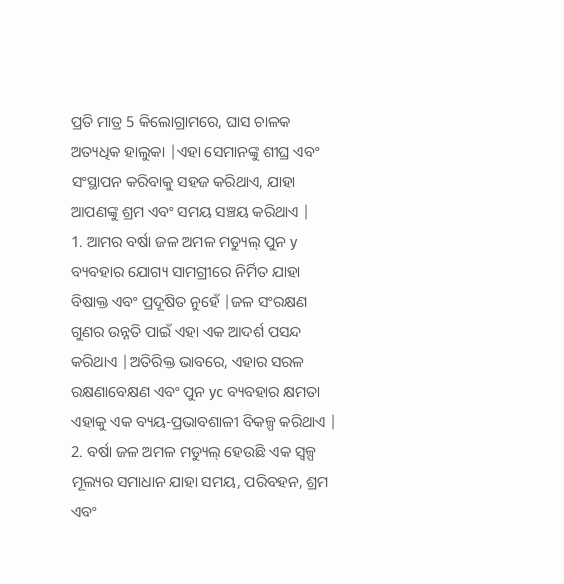ପ୍ରତି ମାତ୍ର 5 କିଲୋଗ୍ରାମରେ, ଘାସ ଚାଳକ ଅତ୍ୟଧିକ ହାଲୁକା |ଏହା ସେମାନଙ୍କୁ ଶୀଘ୍ର ଏବଂ ସଂସ୍ଥାପନ କରିବାକୁ ସହଜ କରିଥାଏ, ଯାହା ଆପଣଙ୍କୁ ଶ୍ରମ ଏବଂ ସମୟ ସଞ୍ଚୟ କରିଥାଏ |
1. ଆମର ବର୍ଷା ଜଳ ଅମଳ ମଡ୍ୟୁଲ୍ ପୁନ y ବ୍ୟବହାର ଯୋଗ୍ୟ ସାମଗ୍ରୀରେ ନିର୍ମିତ ଯାହା ବିଷାକ୍ତ ଏବଂ ପ୍ରଦୂଷିତ ନୁହେଁ |ଜଳ ସଂରକ୍ଷଣ ଗୁଣର ଉନ୍ନତି ପାଇଁ ଏହା ଏକ ଆଦର୍ଶ ପସନ୍ଦ କରିଥାଏ |ଅତିରିକ୍ତ ଭାବରେ, ଏହାର ସରଳ ରକ୍ଷଣାବେକ୍ଷଣ ଏବଂ ପୁନ yc ବ୍ୟବହାର କ୍ଷମତା ଏହାକୁ ଏକ ବ୍ୟୟ-ପ୍ରଭାବଶାଳୀ ବିକଳ୍ପ କରିଥାଏ |
2. ବର୍ଷା ଜଳ ଅମଳ ମଡ୍ୟୁଲ୍ ହେଉଛି ଏକ ସ୍ୱଳ୍ପ ମୂଲ୍ୟର ସମାଧାନ ଯାହା ସମୟ, ପରିବହନ, ଶ୍ରମ ଏବଂ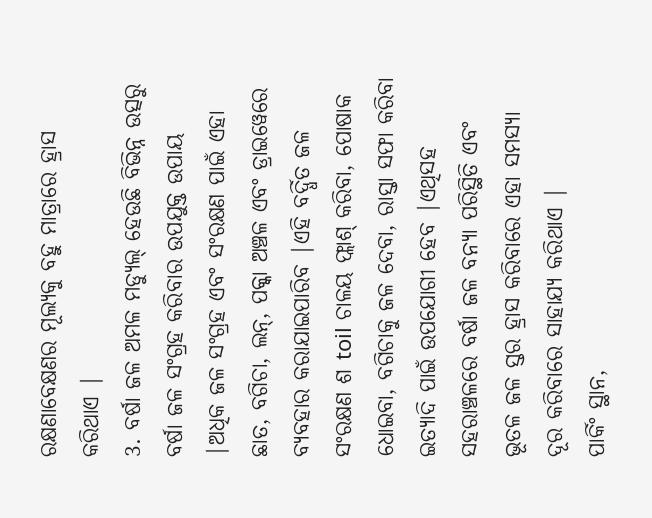ରକ୍ଷଣାବେକ୍ଷଣର ମୂଲ୍ୟକୁ ବହୁ ମାତ୍ରାରେ ହ୍ରାସ କରିଥାଏ |
3. ବର୍ଷା ଜଳ ଅମଳ ମଡ୍ୟୁଲ୍ ହେଉଛି ବିଭିନ୍ନ ଉତ୍ସରୁ ବର୍ଷା ଜଳ ସଂଗ୍ରହ କରିବାର ଉପଯୁକ୍ତ ଉପାୟ |ଅଧିକ ଜଳ ସଂଗ୍ରହ ଏବଂ ସଂରକ୍ଷଣ ପାଇଁ ଏହା ଛାତ, ବଗିଚା, ଲନ୍, ପକ୍କା ଅଞ୍ଚଳ ଏବଂ ଡ୍ରାଇୱେରେ ବ୍ୟବହାର କରାଯାଇପାରିବ |ଏହି ବର୍ଦ୍ଧିତ ଜଳ ସଂରକ୍ଷଣ ଶ toil ଚାଳୟ ଫ୍ଲାଶ୍ କରିବା, ପୋଷାକ ଧୋଇବା, ବଗିଚାକୁ ଜଳ ଦେବା, ରାସ୍ତା ସଫା କରିବା ଇତ୍ୟାଦି ପାଇଁ ଉପଯୋଗୀ ହେବ |ଏଥିସହ ସହରାଞ୍ଚଳରେ ବର୍ଷା ଜଳ ବନ୍ୟା ପରିସ୍ଥିତି ଏବଂ ଭୂତଳ ଜଳ ସ୍ତର ହ୍ରାସ କରିବାରେ ଏହା ସମସ୍ୟା ଦୂର କରିବାରେ ସାହାଯ୍ୟ କରିଥାଏ |
ପାର୍କିଂ ସ୍ଥାନ,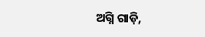ଅଗ୍ନି ଗାଡ଼ି,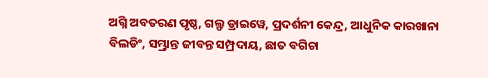ଅଗ୍ନି ଅବତରଣ ପୃଷ୍ଠ, ଗଲ୍ଫ ଡ୍ରାଇୱେ, ପ୍ରଦର୍ଶନୀ କେନ୍ଦ୍ର, ଆଧୁନିକ କାରଖାନା ବିଲଡିଂ, ସମ୍ଭ୍ରାନ୍ତ ଜୀବନ୍ତ ସମ୍ପ୍ରଦାୟ, ଛାତ ବଗିଚା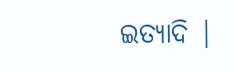ଇତ୍ୟାଦି |